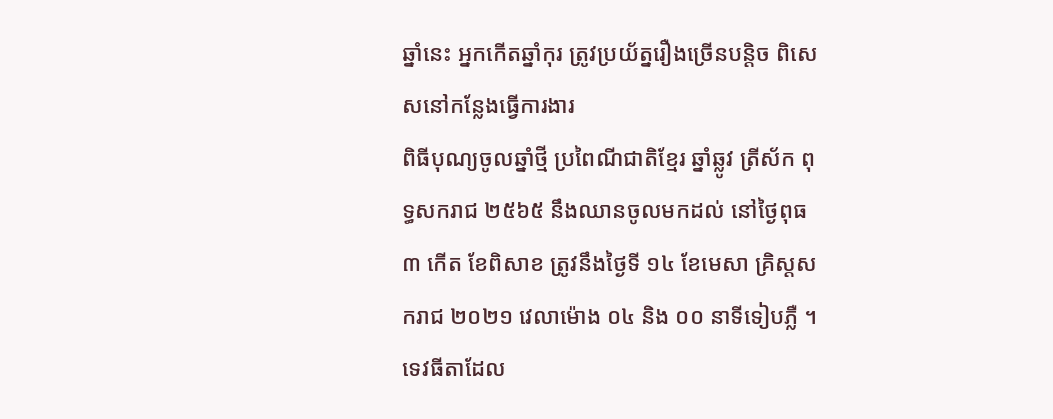ឆ្នាំនេះ អ្នកកើតឆ្នាំកុរ ត្រូវប្រយ័ត្នរឿងច្រើនបន្តិច ពិសេសនៅកន្លែងធ្វើការងារ
ពិធីបុណ្យចូលឆ្នាំថ្មី ប្រពៃណីជាតិខ្មែរ ឆ្នាំឆ្លូវ ត្រីស័ក ពុទ្ធសករាជ ២៥៦៥ នឹងឈានចូលមកដល់ នៅថ្ងៃពុធ ៣ កើត ខែពិសាខ ត្រូវនឹងថ្ងៃទី ១៤ ខែមេសា គ្រិស្តសករាជ ២០២១ វេលាម៉ោង ០៤ និង ០០ នាទីទៀបភ្លឺ ។ ទេវធីតាដែល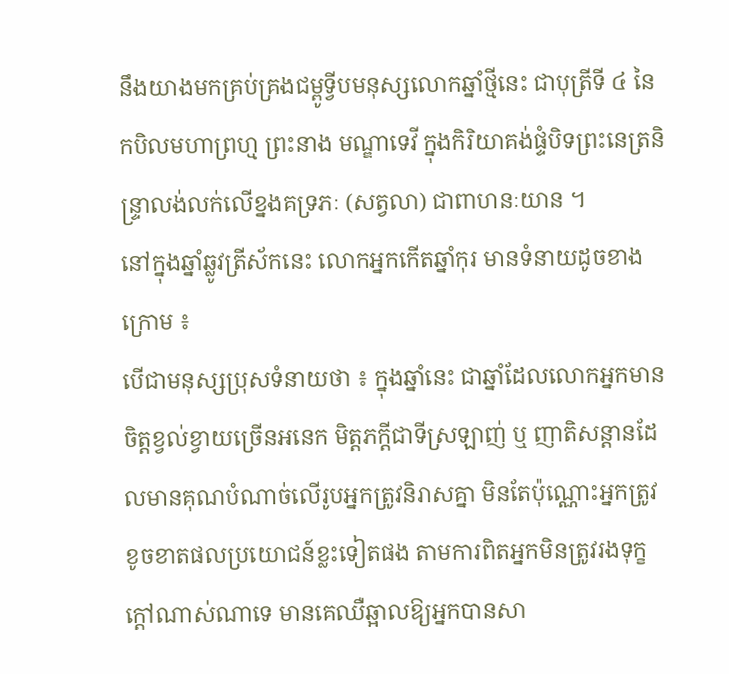នឹងយាងមកគ្រប់គ្រងជម្ពូទ្វីបមនុស្សលោកឆ្នាំថ្មីនេះ ជាបុត្រីទី ៤ នៃកបិលមហាព្រហ្ម ព្រះនាង មណ្ឌាទេវី ក្នុងកិរិយាគង់ផ្ទំបិទព្រះនេត្រនិន្ទ្រាលង់លក់លើខ្នងគទ្រភៈ (សត្វលា) ជាពាហនៈយាន ។
នៅក្នុងឆ្នាំឆ្លូវត្រីស័កនេះ លោកអ្នកកើតឆ្នាំកុរ មានទំនាយដូចខាងក្រោម ៖
បើជាមនុស្សប្រុសទំនាយថា ៖ ក្នុងឆ្នាំនេះ ជាឆ្នាំដែលលោកអ្នកមានចិត្តខ្វល់ខ្វាយច្រើនអនេក មិត្តភក្តីជាទីស្រឡាញ់ ឬ ញាតិសន្តានដែលមានគុណបំណាច់លើរូបអ្នកត្រូវនិរាសគ្នា មិនតែប៉ុណ្ណោះអ្នកត្រូវខូចខាតផលប្រយោជន៍ខ្លះទៀតផង តាមការពិតអ្នកមិនត្រូវរងទុក្ខក្តៅណាស់ណាទេ មានគេឈឺឆ្អាលឱ្យអ្នកបានសា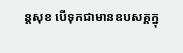ន្តសុខ បើទុកជាមានឧបសគ្គក្នុ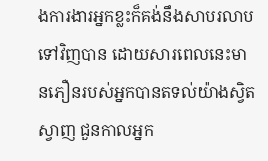ងការងារអ្នកខ្លះក៏គង់នឹងសាបរលាបទៅវិញបាន ដោយសារពេលនេះមានភឿនរបស់អ្នកបានតទល់យ៉ាងស្វិតស្វាញ ជួនកាលអ្នក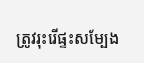ត្រូវរុះរើផ្ទះសម្បែង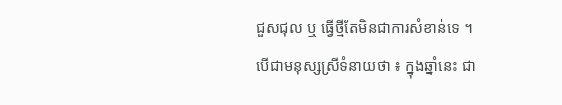ជួសជុល ឬ ធ្វើថ្មីតែមិនជាការសំខាន់ទេ ។
បើជាមនុស្សស្រីទំនាយថា ៖ ក្នុងឆ្នាំនេះ ជា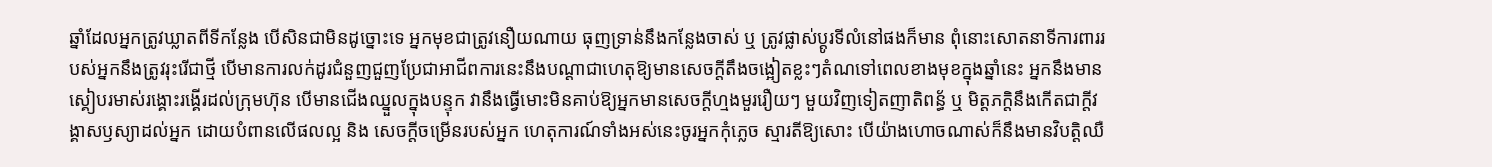ឆ្នាំដែលអ្នកត្រូវឃ្លាតពីទីកន្លែង បើសិនជាមិនដូច្នោះទេ អ្នកមុខជាត្រូវនឿយណាយ ធុញទ្រាន់នឹងកន្លែងចាស់ ឬ ត្រូវផ្លាស់ប្តូរទីលំនៅផងក៏មាន ពុំនោះសោតនាទីការពាររបស់អ្នកនឹងត្រូវរុះរើជាថ្មី បើមានការលក់ដូរជំនួញជួញប្រែជាអាជីពការនេះនឹងបណ្តាជាហេតុឱ្យមានសេចក្តីតឹងចង្អៀតខ្លះៗតំណទៅពេលខាងមុខក្នុងឆ្នាំនេះ អ្នកនឹងមានស្គៀបរមាស់រង្គោះរង្គើរដល់ក្រុមហ៊ុន បើមានជើងឈ្នួលក្នុងបន្ទុក វានឹងធ្វើមោះមិនគាប់ឱ្យអ្នកមានសេចក្តីហ្មងមួររឿយៗ មួយវិញទៀតញាតិពន្ធ័ ឬ មិត្តភក្តិនឹងកើតជាក្តីវង្គាសឫស្យាដល់អ្នក ដោយបំពានលើផលល្អ និង សេចក្តីចម្រើនរបស់អ្នក ហេតុការណ៍ទាំងអស់នេះចូរអ្នកកុំភ្លេច ស្មារតីឱ្យសោះ បើយ៉ាងហោចណាស់ក៏នឹងមានវិបត្តិឈឺ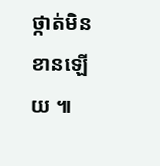ថ្កាត់មិនខានឡើយ ៕